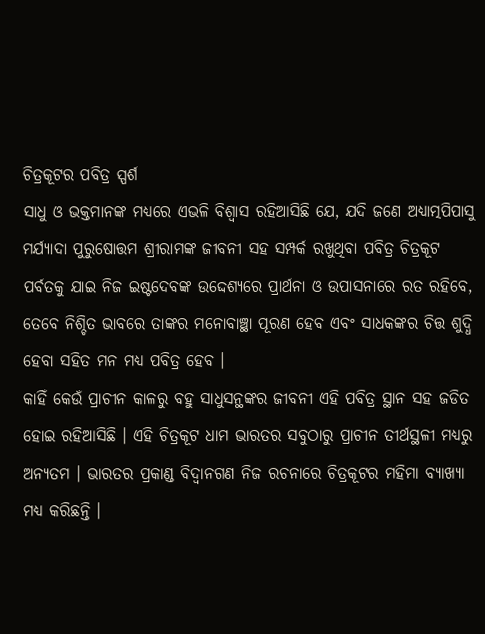ଚିତ୍ରକୂଟର ପବିତ୍ର ସ୍ପର୍ଶ
ସାଧୁ ଓ ଭକ୍ତମାନଙ୍କ ମଧ୍ୟରେ ଏଭଳି ବିଶ୍ୱାସ ରହିଆସିଛି ଯେ, ଯଦି ଜଣେ ଅଧ୍ୟାତ୍ମପିପାସୁ ମର୍ଯ୍ୟାଦା ପୁରୁଷୋତ୍ତମ ଶ୍ରୀରାମଙ୍କ ଜୀବନୀ ସହ ସମ୍ପର୍କ ରଖୁଥିବା ପବିତ୍ର ଚିତ୍ରକୂଟ ପର୍ବତକୁ ଯାଇ ନିଜ ଇଷ୍ଟଦେବଙ୍କ ଉଦ୍ଦେଶ୍ୟରେ ପ୍ରାର୍ଥନା ଓ ଉପାସନାରେ ରତ ରହିବେ, ତେବେ ନିଶ୍ଚିତ ଭାବରେ ତାଙ୍କର ମନୋବାଞ୍ଛା ପୂରଣ ହେବ ଏବଂ ସାଧକଙ୍କର ଚିତ୍ତ ଶୁଦ୍ଧି ହେବା ସହିତ ମନ ମଧ୍ୟ ପବିତ୍ର ହେବ ।
କାହିଁ କେଉଁ ପ୍ରାଚୀନ କାଳରୁ ବହୁ ସାଧୁସନ୍ଥଙ୍କର ଜୀବନୀ ଏହି ପବିତ୍ର ସ୍ଥାନ ସହ ଜଡିତ ହୋଇ ରହିଆସିଛି । ଏହି ଚିତ୍ରକୂଟ ଧାମ ଭାରତର ସବୁଠାରୁ ପ୍ରାଚୀନ ତୀର୍ଥସ୍ଥଳୀ ମଧ୍ୟରୁ ଅନ୍ୟତମ । ଭାରତର ପ୍ରକାଣ୍ଡ ବିଦ୍ୱାନଗଣ ନିଜ ରଚନାରେ ଚିତ୍ରକୂଟର ମହିମା ବ୍ୟାଖ୍ୟା ମଧ୍ୟ କରିଛନ୍ତି ।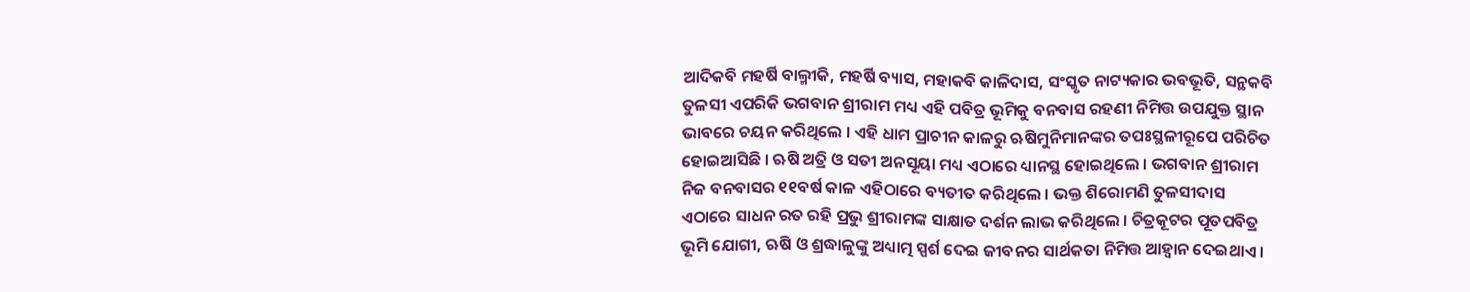ଆଦିକବି ମହର୍ଷି ବାଲ୍ମୀକି, ମହର୍ଷି ବ୍ୟାସ, ମହାକବି କାଳିଦାସ, ସଂସ୍କୃତ ନାଟ୍ୟକାର ଭବଭୂତି, ସନ୍ଥକବି ତୁଳସୀ ଏପରିକି ଭଗବାନ ଶ୍ରୀରାମ ମଧ୍ୟ ଏହି ପବିତ୍ର ଭୂମିକୁ ବନବାସ ରହଣୀ ନିମିତ୍ତ ଉପଯୁକ୍ତ ସ୍ଥାନ ଭାବରେ ଚୟନ କରିଥିଲେ । ଏହି ଧାମ ପ୍ରାଚୀନ କାଳରୁ ଋଷିମୁନିମାନଙ୍କର ତପଃସ୍ଥଳୀରୂପେ ପରିଚିତ ହୋଇଆସିଛି । ଋଷି ଅତ୍ରି ଓ ସତୀ ଅନସୂୟା ମଧ୍ୟ ଏଠାରେ ଧ୍ୟାନସ୍ଥ ହୋଇଥିଲେ । ଭଗବାନ ଶ୍ରୀରାମ ନିଜ ବନବାସର ୧୧ବର୍ଷ କାଳ ଏହିଠାରେ ବ୍ୟତୀତ କରିଥିଲେ । ଭକ୍ତ ଶିରୋମଣି ତୁଳସୀଦାସ ଏଠାରେ ସାଧନ ରତ ରହି ପ୍ରଭୁ ଶ୍ରୀରାମଙ୍କ ସାକ୍ଷାତ ଦର୍ଶନ ଲାଭ କରିଥିଲେ । ଚିତ୍ରକୂଟର ପୂତପବିତ୍ର ଭୂମି ଯୋଗୀ, ଋଷି ଓ ଶ୍ରଦ୍ଧାଳୁଙ୍କୁ ଅଧ୍ୟାତ୍ମ ସ୍ପର୍ଶ ଦେଇ ଜୀବନର ସାର୍ଥକତା ନିମିତ୍ତ ଆହ୍ୱାନ ଦେଇଥାଏ ।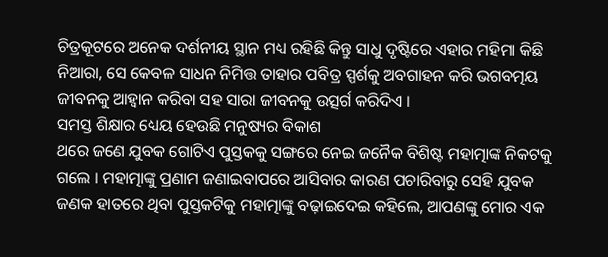ଚିତ୍ରକୂଟରେ ଅନେକ ଦର୍ଶନୀୟ ସ୍ଥାନ ମଧ୍ୟ ରହିଛି କିନ୍ତୁ ସାଧୁ ଦୃଷ୍ଟିରେ ଏହାର ମହିମା କିଛି ନିଆରା, ସେ କେବଳ ସାଧନ ନିମିତ୍ତ ତାହାର ପବିତ୍ର ସ୍ପର୍ଶକୁ ଅବଗାହନ କରି ଭଗବତ୍ମୟ ଜୀବନକୁ ଆହ୍ୱାନ କରିବା ସହ ସାରା ଜୀବନକୁ ଉତ୍ସର୍ଗ କରିଦିଏ ।
ସମସ୍ତ ଶିକ୍ଷାର ଧ୍ୟେୟ ହେଉଛି ମନୁଷ୍ୟର ବିକାଶ
ଥରେ ଜଣେ ଯୁବକ ଗୋଟିଏ ପୁସ୍ତକକୁ ସଙ୍ଗରେ ନେଇ ଜନୈକ ବିଶିଷ୍ଟ ମହାତ୍ମାଙ୍କ ନିକଟକୁ ଗଲେ । ମହାତ୍ମାଙ୍କୁ ପ୍ରଣାମ ଜଣାଇବାପରେ ଆସିବାର କାରଣ ପଚାରିବାରୁ ସେହି ଯୁବକ ଜଣକ ହାତରେ ଥିବା ପୁସ୍ତକଟିକୁ ମହାତ୍ମାଙ୍କୁ ବଢ଼ାଇଦେଇ କହିଲେ, ଆପଣଙ୍କୁ ମୋର ଏକ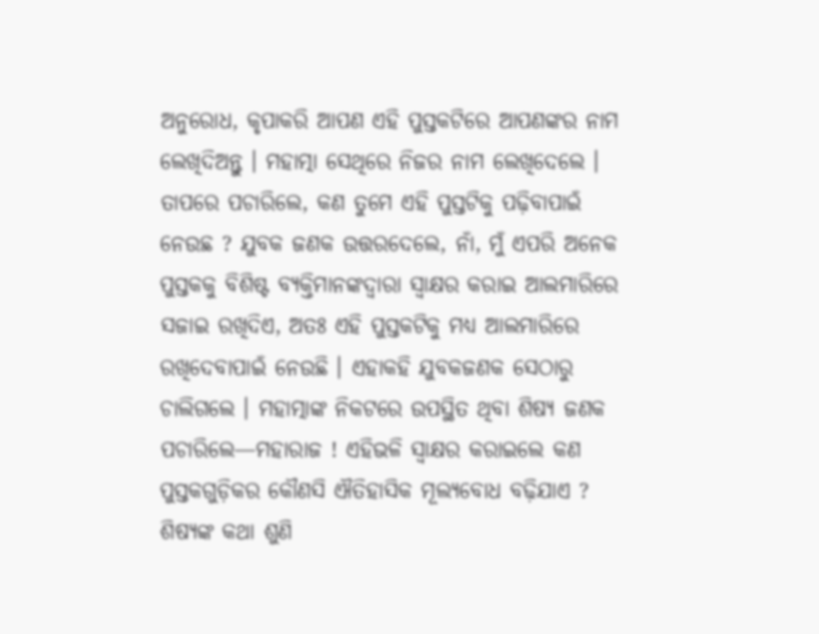ଅନୁରୋଧ, କୃପାକରି ଆପଣ ଏହି ପୁସ୍ତକଟିରେ ଆପଣଙ୍କର ନାମ ଲେଖିଦିଅନ୍ତୁ । ମହାତ୍ମା ସେଥିରେ ନିଜର ନାମ ଲେଖିଦେଲେ । ତାପରେ ପଚାରିଲେ, କଣ ତୁମେ ଏହି ପୁସ୍ତଟିକୁ ପଢ଼ିବାପାଇଁ ନେଉଛ ? ଯୁବକ ଜଣକ ଉତ୍ତରଦେଲେ, ନାଁ, ମୁଁ ଏପରି ଅନେକ ପୁସ୍ତକକୁ ବିଶିଷ୍ଟ ବ୍ୟକ୍ତିମାନଙ୍କଦ୍ୱାରା ସ୍ୱାକ୍ଷର କରାଇ ଆଲମାରିରେ ସଜାଇ ରଖିଦିଏ, ଅତଃ ଏହି ପୁସ୍ତକଟିକୁ ମଧ୍ୟ ଆଲମାରିରେ ରଖିଦେବାପାଇଁ ନେଉଛି । ଏହାକହି ଯୁବକଜଣକ ସେଠାରୁ ଚାଲିଗଲେ । ମହାତ୍ମାଙ୍କ ନିକଟରେ ଉପସ୍ଥିତ ଥିବା ଶିଷ୍ୟ ଜଣକ ପଚାରିଲେ—ମହାରାଜ ! ଏହିଭଳି ସ୍ୱାକ୍ଷର କରାଇଲେ କଣ ପୁସ୍ତକଗୁଡ଼ିକର କୌଣସି ଐତିହାସିକ ମୂଲ୍ୟବୋଧ ବଢ଼ିଯାଏ ? ଶିଷ୍ୟଙ୍କ କଥା ଶୁଣି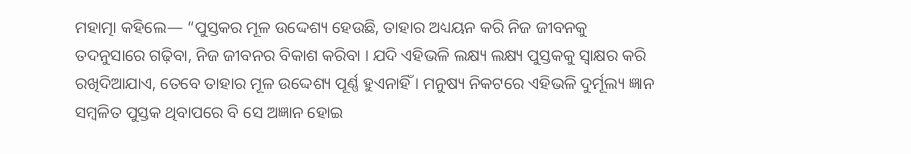ମହାତ୍ମା କହିଲେ— “ପୁସ୍ତକର ମୂଳ ଉଦ୍ଦେଶ୍ୟ ହେଉଛି, ତାହାର ଅଧ୍ୟୟନ କରି ନିଜ ଜୀବନକୁ ତଦନୁସାରେ ଗଢ଼ିବା, ନିଜ ଜୀବନର ବିକାଶ କରିବା । ଯଦି ଏହିଭଳି ଲକ୍ଷ୍ୟ ଲକ୍ଷ୍ୟ ପୁସ୍ତକକୁ ସ୍ୱାକ୍ଷର କରି ରଖିଦିଆଯାଏ, ତେବେ ତାହାର ମୂଳ ଉଦ୍ଦେଶ୍ୟ ପୂର୍ଣ୍ଣ ହୁଏନାହିଁ । ମନୁଷ୍ୟ ନିକଟରେ ଏହିଭଳି ଦୁର୍ମୂଲ୍ୟ ଜ୍ଞାନ ସମ୍ବଳିତ ପୁସ୍ତକ ଥିବାପରେ ବି ସେ ଅଜ୍ଞାନ ହୋଇ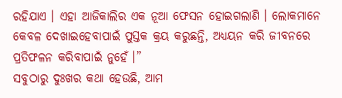ରହିଯାଏ । ଏହା ଆଜିକାଲିର ଏକ ନୂଆ ଫେସନ ହୋଇଗଲାଣି । ଲୋକମାନେ କେବଳ ଦେଖାଇହେବାପାଇଁ ପୁସ୍ତକ କ୍ରୟ କରୁଛନ୍ତି, ଅଧ୍ୟୟନ କରି ଜୀବନରେ ପ୍ରତିଫଳନ କରିବାପାଇଁ ନୁହେଁ ।”
ସବୁଠାରୁ ଦୁଃଖର କଥା ହେଉଛି, ଆମ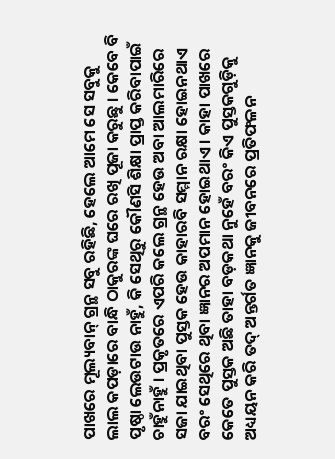ପାଖରେ ମୂଲ୍ୟବାନ୍ ଗ୍ରନ୍ଥ ସବୁ ରହିଛି, ହେଲେ ଆମେ ସେ ସବୁକୁ ଲାଲ କପଡ଼ାରେ ବାନ୍ଧି ଠାକୁରଙ୍କ ଘରେ ରଖି ପୂଜା କରୁଛୁ । କେବେ ବି ପୃଷ୍ଠା ଲେଉଟାଉ ନାହୁଁ, କି ସେଥିରୁ କୌଣସି ଶିକ୍ଷା ପ୍ରାପ୍ତ କରିବାପାଇଁ ଚାହୁଁନାହୁଁ । ପ୍ରକୃତରେ ଏପରି କଲେ ଗ୍ରନ୍ଥ ହେଉ ଅବା ଆଲମାରିରେ ସଜା ଯାଇଥିବା ପୁସ୍ତକ ହେଉ କାହାରବି ସମ୍ମାନ ରକ୍ଷା ହୋଇନଥାଏ ବରଂ ସେଥିରେ ଥିବା ଜ୍ଞାନର ଅପମାନ ହୋଇଥାଏ । କାହା ପାଖରେ କେତେ ପୁସ୍ତକ ଅଛି ତାହା ବଡ଼କଥା ନୁହେଁ ବରଂ କିଏ ପୁସ୍ତକଗୁଡ଼ିକୁ ଅଧ୍ୟୟନ କରି ତଦ୍ ଅନ୍ତର୍ଗତ ଜ୍ଞାନକୁ ଜୀବନରେ ପ୍ରତିଫଳନ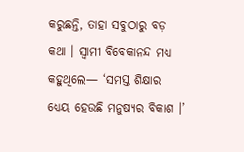କରୁଛନ୍ତି, ତାହା ସବୁଠାରୁ ବଡ଼ କଥା । ସ୍ୱାମୀ ବିବେକାନନ୍ଦ ମଧ୍ୟ କହୁଥିଲେ— ‘ସମସ୍ତ ଶିକ୍ଷାର ଧ୍ୟେୟ ହେଉଛି ମନୁଷ୍ୟର ବିକାଶ ।’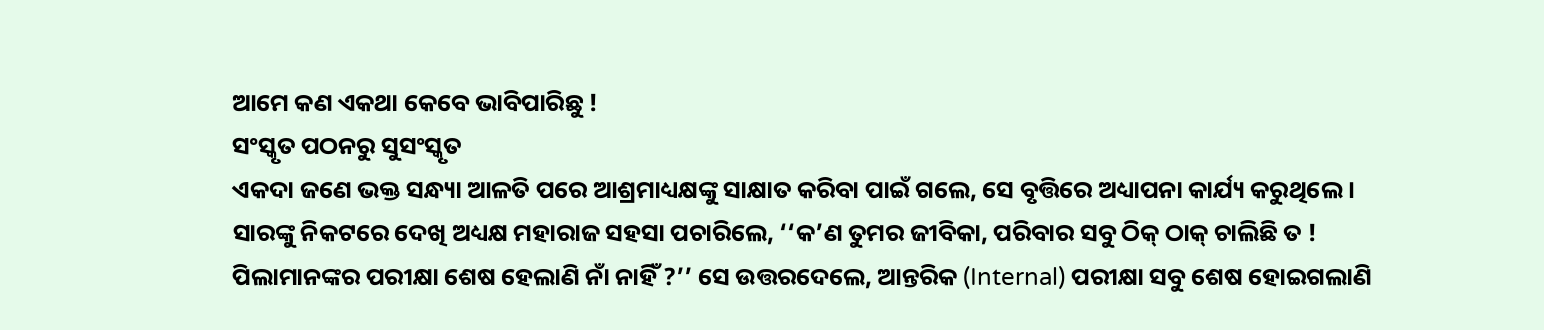ଆମେ କଣ ଏକଥା କେବେ ଭାବିପାରିଛୁ !
ସଂସ୍କୃତ ପଠନରୁ ସୁସଂସ୍କୃତ
ଏକଦା ଜଣେ ଭକ୍ତ ସନ୍ଧ୍ୟା ଆଳତି ପରେ ଆଶ୍ରମାଧ୍ୟକ୍ଷଙ୍କୁ ସାକ୍ଷାତ କରିବା ପାଇଁ ଗଲେ, ସେ ବୃତ୍ତିରେ ଅଧ୍ୟାପନା କାର୍ଯ୍ୟ କରୁଥିଲେ । ସାରଙ୍କୁ ନିକଟରେ ଦେଖି ଅଧ୍ୟକ୍ଷ ମହାରାଜ ସହସା ପଚାରିଲେ, ‘‘କ’ଣ ତୁମର ଜୀବିକା, ପରିବାର ସବୁ ଠିକ୍ ଠାକ୍ ଚାଲିଛି ତ ! ପିଲାମାନଙ୍କର ପରୀକ୍ଷା ଶେଷ ହେଲାଣି ନାଁ ନାହିଁ ?’’ ସେ ଉତ୍ତରଦେଲେ, ଆନ୍ତରିକ (Internal) ପରୀକ୍ଷା ସବୁ ଶେଷ ହୋଇଗଲାଣି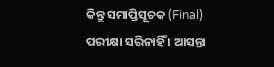କିନ୍ତୁ ସମାପ୍ତିସୂଚକ (Final) ପରୀକ୍ଷା ସରିନାହିଁ । ଆସନ୍ତା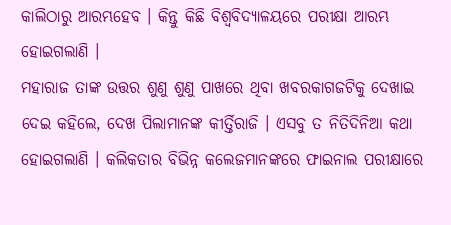କାଲିଠାରୁ ଆରମ୍ଭହେବ । କିନ୍ତୁ କିଛି ବିଶ୍ୱବିଦ୍ୟାଳୟରେ ପରୀକ୍ଷା ଆରମ୍ଭ ହୋଇଗଲାଣି ।
ମହାରାଜ ତାଙ୍କ ଉତ୍ତର ଶୁଣୁ ଶୁଣୁ ପାଖରେ ଥିବା ଖବରକାଗଜଟିକୁ ଦେଖାଇ ଦେଇ କହିଲେ, ଦେଖ ପିଲାମାନଙ୍କ କୀର୍ତ୍ତିରାଜି । ଏସବୁ ତ ନିତିଦିନିଆ କଥା ହୋଇଗଲାଣି । କଲିକତାର ବିଭିନ୍ନ କଲେଜମାନଙ୍କରେ ଫାଇନାଲ ପରୀକ୍ଷାରେ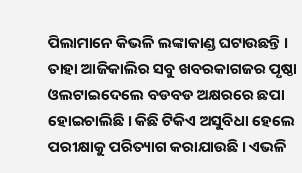ପିଲାମାନେ କିଭଳି ଲଙ୍କାକାଣ୍ଡ ଘଟାଉଛନ୍ତି । ତାହା ଆଜିକାଲିର ସବୁ ଖବରକାଗଜର ପୃଷ୍ଠା ଓଲଟାଇଦେଲେ ବଡବଡ ଅକ୍ଷରରେ ଛପା ହୋଇଚାଲିଛି । କିଛି ଟିକିଏ ଅସୁବିଧା ହେଲେ ପରୀକ୍ଷାକୁ ପରିତ୍ୟାଗ କରାଯାଉଛି । ଏଭଳି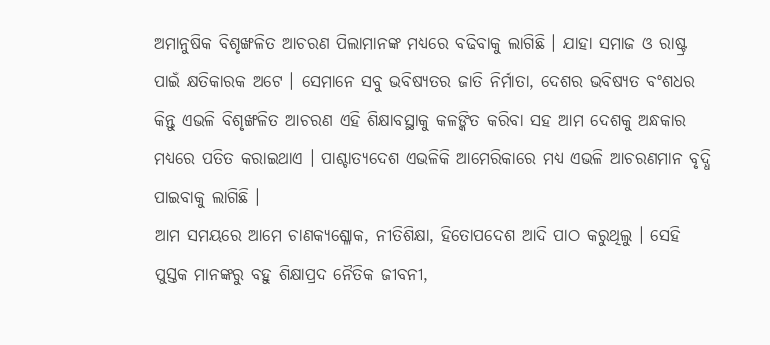ଅମାନୁଷିକ ବିଶୃଙ୍ଖଳିତ ଆଚରଣ ପିଲାମାନଙ୍କ ମଧ୍ୟରେ ବଢିବାକୁ ଲାଗିଛି । ଯାହା ସମାଜ ଓ ରାଷ୍ଟ୍ର ପାଇଁ କ୍ଷତିକାରକ ଅଟେ । ସେମାନେ ସବୁ ଭବିଷ୍ୟତର ଜାତି ନିର୍ମାତା, ଦେଶର ଭବିଷ୍ୟତ ବଂଶଧର କିନ୍ତୁ ଏଭଳି ବିଶୃଙ୍ଖଳିତ ଆଚରଣ ଏହି ଶିକ୍ଷାବସ୍ଥାକୁ କଳଙ୍କିତ କରିବା ସହ ଆମ ଦେଶକୁ ଅନ୍ଧକାର ମଧ୍ୟରେ ପତିତ କରାଇଥାଏ । ପାଶ୍ଚାତ୍ୟଦେଶ ଏଭଳିକି ଆମେରିକାରେ ମଧ୍ୟ ଏଭଳି ଆଚରଣମାନ ବୃଦ୍ଧି ପାଇବାକୁ ଲାଗିଛି ।
ଆମ ସମୟରେ ଆମେ ଚାଣକ୍ୟଶ୍ଳୋକ, ନୀତିଶିକ୍ଷା, ହିତୋପଦେଶ ଆଦି ପାଠ କରୁଥିଲୁ । ସେହି ପୁସ୍ତକ ମାନଙ୍କରୁ ବହୁ ଶିକ୍ଷାପ୍ରଦ ନୈତିକ ଜୀବନୀ,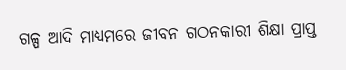ଗଳ୍ପ ଆଦି ମାଧ୍ୟମରେ ଜୀବନ ଗଠନକାରୀ ଶିକ୍ଷା ପ୍ରାପ୍ତ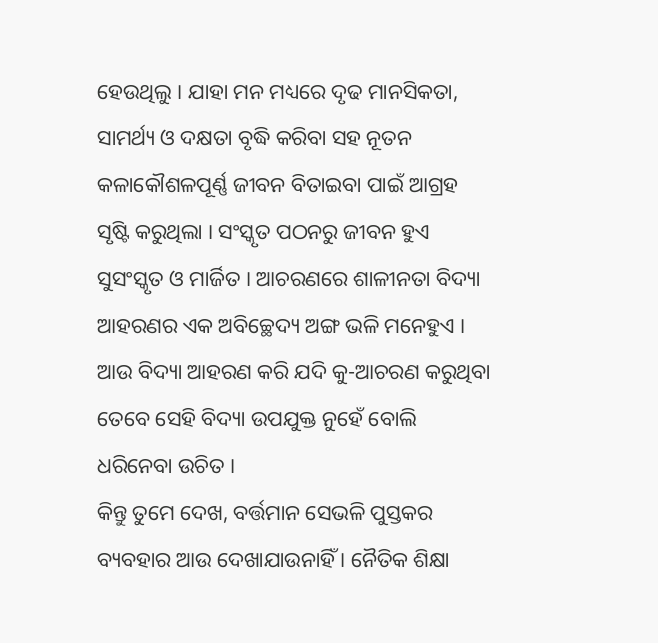ହେଉଥିଲୁ । ଯାହା ମନ ମଧ୍ୟରେ ଦୃଢ ମାନସିକତା, ସାମର୍ଥ୍ୟ ଓ ଦକ୍ଷତା ବୃଦ୍ଧି କରିବା ସହ ନୂତନ କଳାକୌଶଳପୂର୍ଣ୍ଣ ଜୀବନ ବିତାଇବା ପାଇଁ ଆଗ୍ରହ ସୃଷ୍ଟି କରୁଥିଲା । ସଂସ୍କୃତ ପଠନରୁ ଜୀବନ ହୁଏ ସୁସଂସ୍କୃତ ଓ ମାର୍ଜିତ । ଆଚରଣରେ ଶାଳୀନତା ବିଦ୍ୟା ଆହରଣର ଏକ ଅବିଚ୍ଛେଦ୍ୟ ଅଙ୍ଗ ଭଳି ମନେହୁଏ । ଆଉ ବିଦ୍ୟା ଆହରଣ କରି ଯଦି କୁ-ଆଚରଣ କରୁଥିବା ତେବେ ସେହି ବିଦ୍ୟା ଉପଯୁକ୍ତ ନୁହେଁ ବୋଲି ଧରିନେବା ଉଚିତ ।
କିନ୍ତୁ ତୁମେ ଦେଖ, ବର୍ତ୍ତମାନ ସେଭଳି ପୁସ୍ତକର ବ୍ୟବହାର ଆଉ ଦେଖାଯାଉନାହିଁ । ନୈତିକ ଶିକ୍ଷା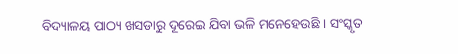ବିଦ୍ୟାଳୟ ପାଠ୍ୟ ଖସଡାରୁ ଦୂରେଇ ଯିବା ଭଳି ମନେହେଉଛି । ସଂସ୍କୃତ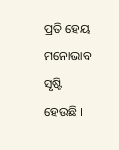ପ୍ରତି ହେୟ ମନୋଭାବ ସୃଷ୍ଟି ହେଉଛି ।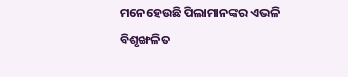ମନେହେଉଛି ପିଲାମାନଙ୍କର ଏଭଳି ବିଶୃଙ୍ଖଳିତ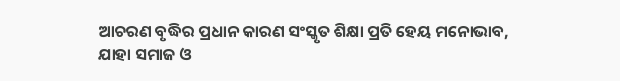ଆଚରଣ ବୃଦ୍ଧିର ପ୍ରଧାନ କାରଣ ସଂସ୍କୃତ ଶିକ୍ଷା ପ୍ରତି ହେୟ ମନୋଭାବ, ଯାହା ସମାଜ ଓ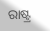ରାଷ୍ଟ୍ର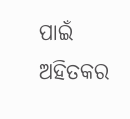ପାଇଁ ଅହିତକର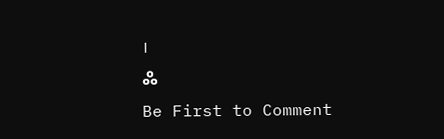।
ஃ
Be First to Comment